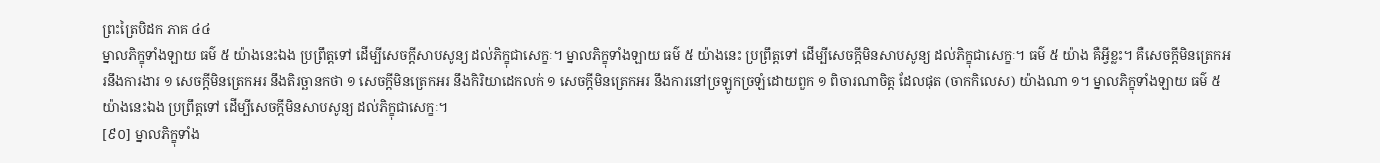ព្រះត្រៃបិដក ភាគ ៤៤
ម្នាលភិក្ខុទាំងឡាយ ធម៌ ៥ យ៉ាងនេះឯង ប្រព្រឹត្តទៅ ដើម្បីសេចក្តីសាបសូន្យ ដល់ភិក្ខុជាសេក្ខៈ។ ម្នាលភិក្ខុទាំងឡាយ ធម៌ ៥ យ៉ាងនេះ ប្រព្រឹត្តទៅ ដើម្បីសេចក្តីមិនសាបសូន្យ ដល់ភិក្ខុជាសេក្ខៈ។ ធម៌ ៥ យ៉ាង គឺអ្វីខ្លះ។ គឺសេចក្តីមិនត្រេកអរនឹងការងារ ១ សេចក្តីមិនត្រេកអរ នឹងតិរច្ឆានកថា ១ សេចក្តីមិនត្រេកអរ នឹងកិរិយាដេកលក់ ១ សេចក្តីមិនត្រេកអរ នឹងការនៅច្រឡូកច្រឡំដោយពួក ១ ពិចារណាចិត្ត ដែលផុត (ចាកកិលេស) យ៉ាងណា ១។ ម្នាលភិក្ខុទាំងឡាយ ធម៌ ៥ យ៉ាងនេះឯង ប្រព្រឹត្តទៅ ដើម្បីសេចក្តីមិនសាបសូន្យ ដល់ភិក្ខុជាសេក្ខៈ។
[៩០] ម្នាលភិក្ខុទាំង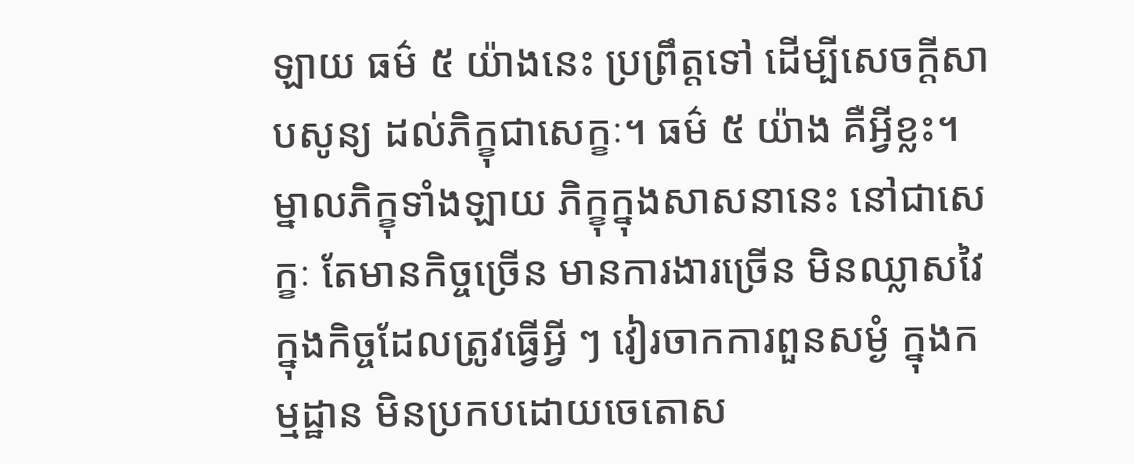ឡាយ ធម៌ ៥ យ៉ាងនេះ ប្រព្រឹត្តទៅ ដើម្បីសេចក្តីសាបសូន្យ ដល់ភិក្ខុជាសេក្ខៈ។ ធម៌ ៥ យ៉ាង គឺអ្វីខ្លះ។ ម្នាលភិក្ខុទាំងឡាយ ភិក្ខុក្នុងសាសនានេះ នៅជាសេក្ខៈ តែមានកិច្ចច្រើន មានការងារច្រើន មិនឈ្លាសវៃ ក្នុងកិច្ចដែលត្រូវធ្វើអ្វី ៗ វៀរចាកការពួនសម្ងំ ក្នុងកម្មដ្ឋាន មិនប្រកបដោយចេតោស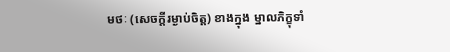មថៈ (សេចក្តីរម្ងាប់ចិត្ត) ខាងក្នុង ម្នាលភិក្ខុទាំ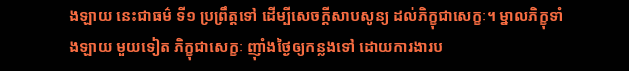ងឡាយ នេះជាធម៌ ទី១ ប្រព្រឹត្តទៅ ដើម្បីសេចក្តីសាបសូន្យ ដល់ភិក្ខុជាសេក្ខៈ។ ម្នាលភិក្ខុទាំងឡាយ មួយទៀត ភិក្ខុជាសេក្ខៈ ញ៉ាំងថ្ងៃឲ្យកន្លងទៅ ដោយការងារប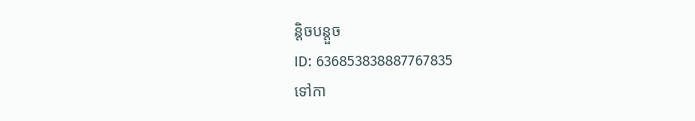ន្តិចបន្តួច
ID: 636853838887767835
ទៅកា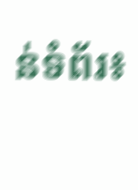ន់ទំព័រ៖